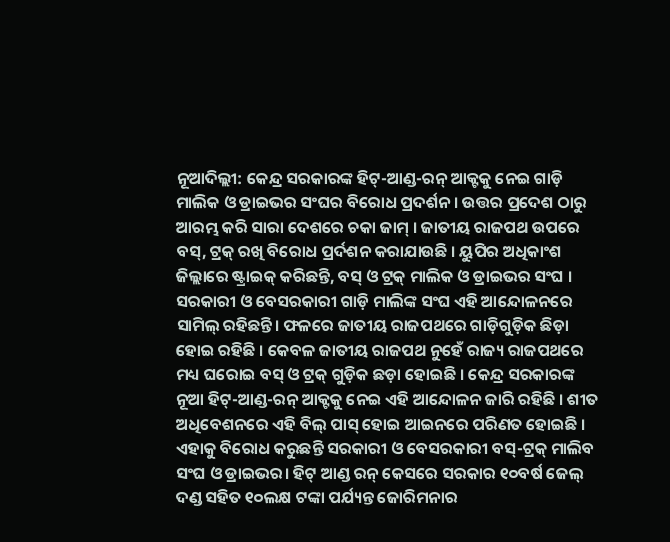ନୂଆଦିଲ୍ଲୀ: କେନ୍ଦ୍ର ସରକାରଙ୍କ ହିଟ୍-ଆଣ୍ଡ-ରନ୍ ଆକ୍ଟକୁ ନେଇ ଗାଡ଼ି ମାଲିକ ଓ ଡ୍ରାଇଭର ସଂଘର ବିରୋଧ ପ୍ରଦର୍ଶନ । ଉତ୍ତର ପ୍ରଦେଶ ଠାରୁ ଆରମ୍ଭ କରି ସାରା ଦେଶରେ ଚକା ଜାମ୍ । ଜାତୀୟ ରାଜପଥ ଉପରେ ବସ୍, ଟ୍ରକ୍ ରଖି ବିରୋଧ ପ୍ରର୍ଦଶନ କରାଯାଉଛି । ୟୁପିର ଅଧିକାଂଶ ଜିଲ୍ଲାରେ ଷ୍ଟ୍ରାଇକ୍ କରିଛନ୍ତି, ବସ୍ ଓ ଟ୍ରକ୍ ମାଲିକ ଓ ଡ୍ରାଇଭର ସଂଘ । ସରକାରୀ ଓ ବେସରକାରୀ ଗାଡ଼ି ମାଲିଙ୍କ ସଂଘ ଏହି ଆନ୍ଦୋଳନରେ ସାମିଲ୍ ରହିଛନ୍ତି। ଫଳରେ ଜାତୀୟ ରାଜପଥରେ ଗାଡ଼ିଗୁଡ଼ିକ ଛିଡ଼ା ହୋଇ ରହିଛି । କେବଳ ଜାତୀୟ ରାଜପଥ ନୁହେଁ ରାଜ୍ୟ ରାଜପଥରେ ମଧ୍ୟ ଘରୋଇ ବସ୍ ଓ ଟ୍ରକ୍ ଗୁଡ଼ିକ ଛଡ଼ା ହୋଇଛି । କେନ୍ଦ୍ର ସରକାରଙ୍କ ନୂଆ ହିଟ୍-ଆଣ୍ଡ-ରନ୍ ଆକ୍ଟକୁ ନେଇ ଏହି ଆନ୍ଦୋଳନ ଜାରି ରହିଛି । ଶୀତ ଅଧିବେଶନରେ ଏହି ବିଲ୍ ପାସ୍ ହୋଇ ଆଇନରେ ପରିଣତ ହୋଇଛି । ଏହାକୁ ବିରୋଧ କରୁଛନ୍ତି ସରକାରୀ ଓ ବେସରକାରୀ ବସ୍-ଟ୍ରକ୍ ମାଲିବ ସଂଘ ଓ ଡ୍ରାଇଭର। ହିଟ୍ ଆଣ୍ଡ ରନ୍ କେସରେ ସରକାର ୧୦ବର୍ଷ ଜେଲ୍ ଦଣ୍ଡ ସହିତ ୧୦ଲକ୍ଷ ଟଙ୍କା ପର୍ଯ୍ୟନ୍ତ ଜୋରିମନାର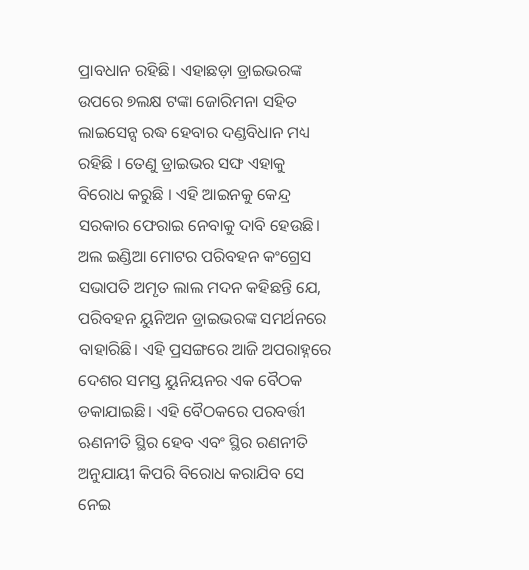ପ୍ରାବଧାନ ରହିଛି। ଏହାଛଡ଼ା ଡ୍ରାଇଭରଙ୍କ ଉପରେ ୭ଲକ୍ଷ ଟଙ୍କା ଜୋରିମନା ସହିତ ଲାଇସେନ୍ସ ରଦ୍ଧ ହେବାର ଦଣ୍ଡବିଧାନ ମଧ୍ୟ ରହିଛି । ତେଣୁ ଡ୍ରାଇଭର ସଙ୍ଘ ଏହାକୁ ବିରୋଧ କରୁଛି । ଏହି ଆଇନକୁ କେନ୍ଦ୍ର ସରକାର ଫେରାଇ ନେବାକୁ ଦାବି ହେଉଛି।
ଅଲ ଇଣ୍ଡିଆ ମୋଟର ପରିବହନ କଂଗ୍ରେସ ସଭାପତି ଅମୃତ ଲାଲ ମଦନ କହିଛନ୍ତି ଯେ, ପରିବହନ ୟୁନିଅନ ଡ୍ରାଇଭରଙ୍କ ସମର୍ଥନରେ ବାହାରିଛି। ଏହି ପ୍ରସଙ୍ଗରେ ଆଜି ଅପରାହ୍ନରେ ଦେଶର ସମସ୍ତ ୟୁନିୟନର ଏକ ବୈଠକ ଡକାଯାଇଛି। ଏହି ବୈଠକରେ ପରବର୍ତ୍ତୀ ଋଣନୀତି ସ୍ଥିର ହେବ ଏବଂ ସ୍ଥିର ରଣନୀତି ଅନୁଯାୟୀ କିପରି ବିରୋଧ କରାଯିବ ସେ ନେଇ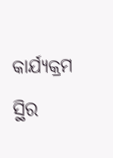କାର୍ଯ୍ୟକ୍ରମ ସ୍ଥିର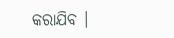କରାଯିବ ।